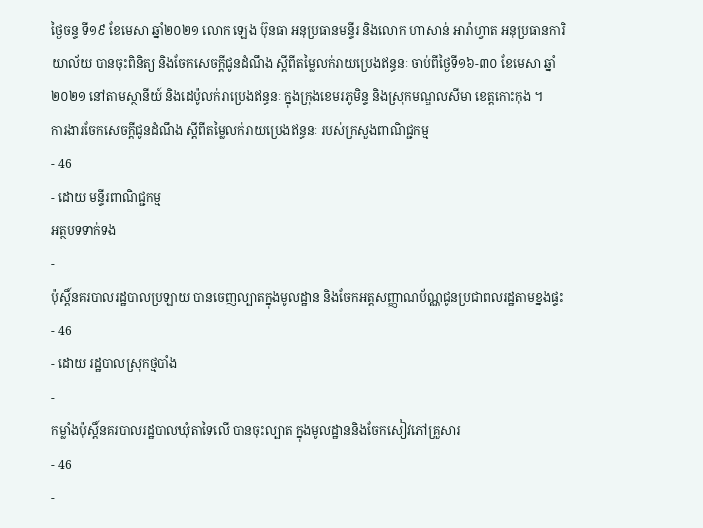ថ្ងៃចន្ទ ទី១៩ ខែមេសា ឆ្នាំ២០២១ លោក ឡេង ប៊ុនធា អនុប្រធានមន្ទីរ និងលោក ហាសាន់ អារ៉ាហ្វាត អនុប្រធានការិយាល័យ បានចុះពិនិត្យ និងចែកសេចក្តីជូនដំណឹង ស្តីពីតម្លៃលក់រាយប្រេងឥន្ធនៈ ចាប់ពីថ្ងៃទី១៦-៣០ ខែមេសា ឆ្នាំ២០២១ នៅតាមស្ថានីយ៍ និងដេប៉ូលក់រាប្រេងឥន្ធនៈ ក្នុងក្រុងខេមរភូមិន្ទ និងស្រុកមណ្ឌលសីមា ខេត្តកោះកុង ។
ការងារចែកសេចក្តីជូនដំណឹង ស្តីពីតម្លៃលក់រាយប្រេងឥន្ធនៈ របស់ក្រសួងពាណិជ្ជកម្ម
- 46
- ដោយ មន្ទីរពាណិជ្ជកម្ម
អត្ថបទទាក់ទង
-
ប៉ុស្តិ៍នគរបាលរដ្ឋបាលប្រឡាយ បានចេញល្បាតក្នុងមូលដ្ឋាន និងចែកអត្តសញ្ញាណប័ណ្ណជូនប្រជាពលរដ្ឋតាមខ្នងផ្ទះ
- 46
- ដោយ រដ្ឋបាលស្រុកថ្មបាំង
-
កម្លាំងប៉ុស្តិ៍នគរបាលរដ្ឋបាលឃុំតាទៃលើ បានចុះល្បាត ក្នុងមូលដ្ឋាននិងចែកសៀវភៅគ្រួសារ
- 46
-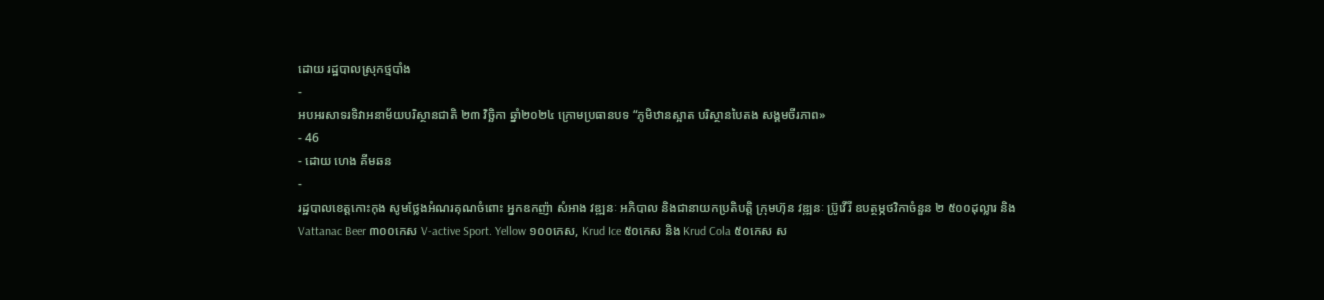ដោយ រដ្ឋបាលស្រុកថ្មបាំង
-
អបអរសាទរទិវាអនាម័យបរិស្ថានជាតិ ២៣ វិច្ឆិកា ឆ្នាំ២០២៤ ក្រោមប្រធានបទ “ភូមិឋានស្អាត បរិស្ថានបៃតង សង្គមចីរភាព»
- 46
- ដោយ ហេង គីមឆន
-
រដ្ឋបាលខេត្តកោះកុង សូមថ្លែងអំណរគុណចំពោះ អ្នកឧកញ៉ា សំអាង វឌ្ឍនៈ អភិបាល និងជានាយកប្រតិបត្ដិ ក្រុមហ៊ុន វឌ្ឍនៈ ប្រ៊ូវើរី ឧបត្ថម្ភថវិកាចំនួន ២ ៥០០ដុល្លារ និង Vattanac Beer ៣០០កេស V-active Sport. Yellow ១០០កេស, Krud Ice ៥០កេស និង Krud Cola ៥០កេស ស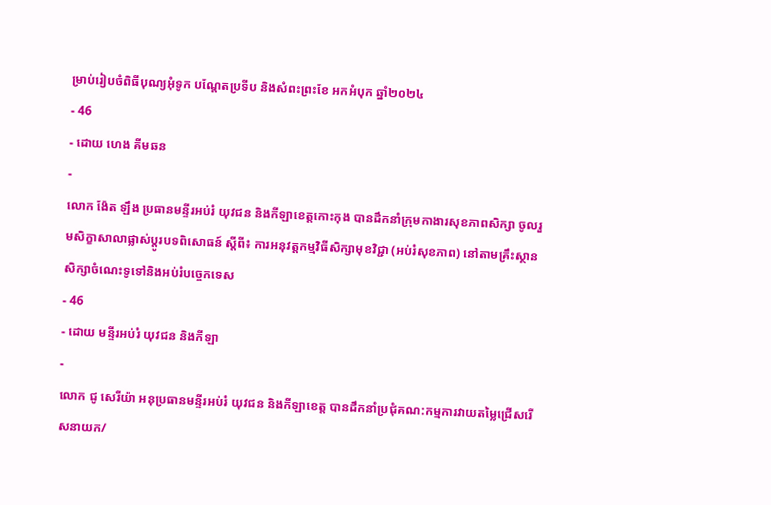ម្រាប់រៀបចំពិធីបុណ្យអុំទូក បណ្តែតប្រទីប និងសំពះព្រះខែ អកអំបុក ឆ្នាំ២០២៤
- 46
- ដោយ ហេង គីមឆន
-
លោក ង៉ែត ឡឹង ប្រធានមន្ទីរអប់រំ យុវជន និងកីឡាខេត្តកោះកុង បានដឹកនាំក្រុមកាងារសុខភាពសិក្សា ចូលរួមសិក្ខាសាលាផ្លាស់ប្តូរបទពិសោធន៍ ស្តីពី៖ ការអនុវត្តកម្មវិធីសិក្សាមុខវិជ្ជា (អប់រំសុខភាព) នៅតាមគ្រឹះស្ថានសិក្សាចំណេះទូទៅនិងអប់រំបច្ចេកទេស
- 46
- ដោយ មន្ទីរអប់រំ យុវជន និងកីឡា
-
លោក ជូ សេរីយ៉ា អនុប្រធានមន្ទីរអប់រំ យុវជន និងកីឡាខេត្ត បានដឹកនាំប្រជុំគណ:កម្មការវាយតម្លៃជ្រើសរើសនាយក/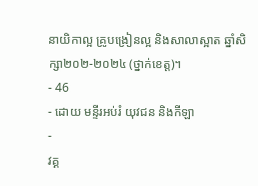នាយិកាល្អ គ្រូបង្រៀនល្អ និងសាលាស្អាត ឆ្នាំសិក្សា២០២-២០២៤ (ថ្នាក់ខេត្ត)។
- 46
- ដោយ មន្ទីរអប់រំ យុវជន និងកីឡា
-
វគ្គ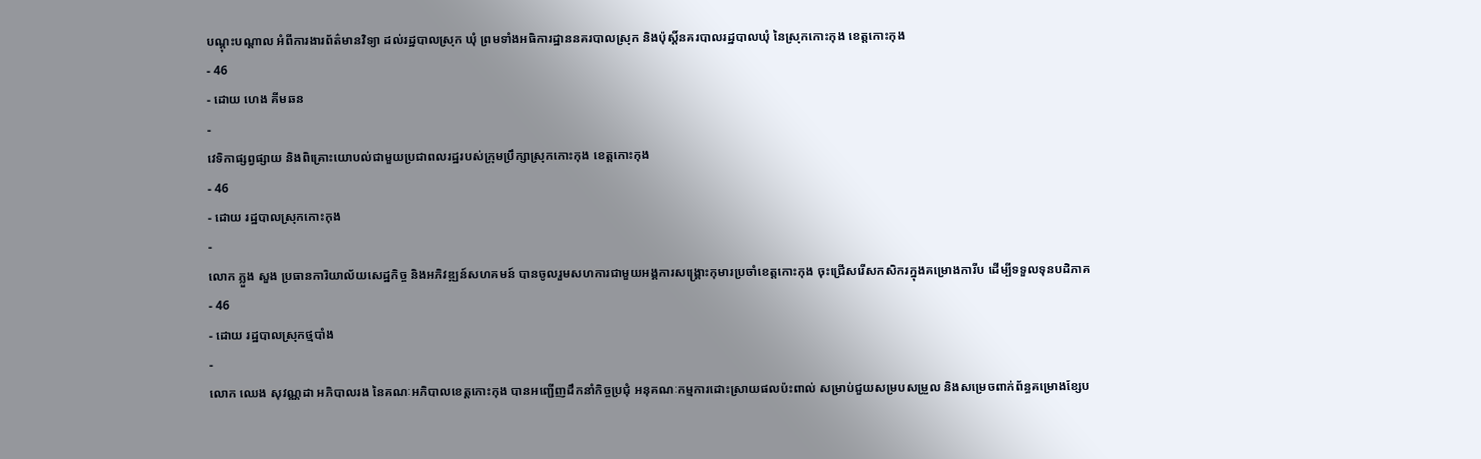បណ្តុះបណ្តាល អំពីការងារព័ត៌មានវិទ្យា ដល់រដ្ឋបាលស្រុក ឃុំ ព្រមទាំងអធិការដ្ឋាននគរបាលស្រុក និងប៉ុស្តិ៍នគរបាលរដ្ឋបាលឃុំ នៃស្រុកកោះកុង ខេត្តកោះកុង
- 46
- ដោយ ហេង គីមឆន
-
វេទិកាផ្សព្វផ្សាយ និងពិគ្រោះយោបល់ជាមួយប្រជាពលរដ្ឋរបស់ក្រុមប្រឹក្សាស្រុកកោះកុង ខេត្តកោះកុង
- 46
- ដោយ រដ្ឋបាលស្រុកកោះកុង
-
លោក ភ្លួង សួង ប្រធានការិយាល័យសេដ្ឋកិច្ច និងអភិវឌ្ឍន៍សហគមន៍ បានចូលរួមសហការជាមួយអង្គការសង្រ្គោះកុមារប្រចាំខេត្តកោះកុង ចុះជ្រើសរើសកសិករក្នុងគម្រោងការីប ដើម្បីទទួលទុនបដិភាគ
- 46
- ដោយ រដ្ឋបាលស្រុកថ្មបាំង
-
លោក ឈេង សុវណ្ណដា អភិបាលរង នៃគណៈអភិបាលខេត្តកោះកុង បានអញ្ជើញដឹកនាំកិច្ចប្រជុំ អនុគណៈកម្មការដោះស្រាយផលប៉ះពាល់ សម្រាប់ជួយសម្របសម្រួល និងសម្រេចពាក់ព័ន្ធគម្រោងខ្សែប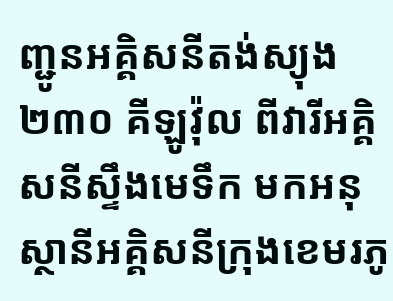ញ្ជូនអគ្គិសនីតង់ស្យុង ២៣០ គីឡូវ៉ុល ពីវារីអគ្គិសនីស្ទឹងមេទឹក មកអនុស្ថានីអគ្គិសនីក្រុងខេមរភូ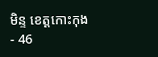មិន្ទ ខេត្តកោះកុង
- 46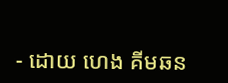- ដោយ ហេង គីមឆន